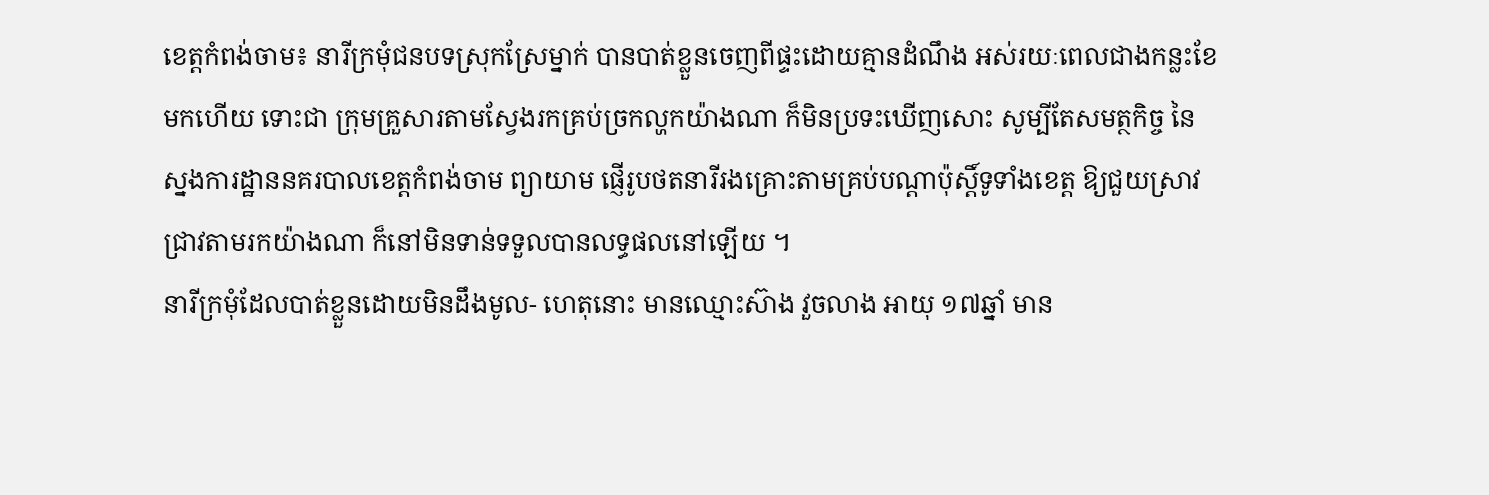ខេត្តកំពង់ចាម៖ នារីក្រមុំជនបទស្រុកស្រែម្នាក់ បានបាត់ខ្លួនចេញពីផ្ទះដោយគ្មានដំណឹង អស់រយៈពេលជាងកន្លះខែមកហើយ ទោះជា ក្រុមគ្រួសារតាមស្វែងរកគ្រប់ច្រកល្ហកយ៉ាងណា ក៏មិនប្រទះឃើញសោះ សូម្បីតែសមត្ថកិច្ច នៃស្នងការដ្ឋាននគរបាលខេត្តកំពង់ចាម ព្យាយាម ផ្ញើរូបថតនារីរងគ្រោះតាមគ្រប់បណ្តាប៉ុស្តិ៍ទូទាំងខេត្ត ឱ្យជួយស្រាវជ្រាវតាមរកយ៉ាងណា ក៏នៅមិនទាន់ទទួលបានលទ្ធផលនៅឡើយ ។
នារីក្រមុំដែលបាត់ខ្លួនដោយមិនដឹងមូល- ហេតុនោះ មានឈ្មោះស៊ាង វួចលាង អាយុ ១៧ឆ្នាំ មាន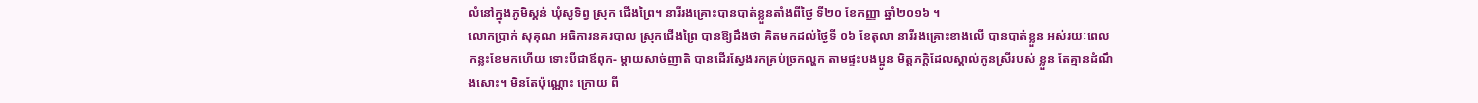លំនៅក្នុងភូមិស្គន់ ឃុំសូទិព្វ ស្រុក ជើងព្រៃ។ នារីរងគ្រោះបានបាត់ខ្លួនតាំងពីថ្ងៃ ទី២០ ខែកញ្ញា ឆ្នាំ២០១៦ ។
លោកប្រាក់ សុគុណ អធិការនគរបាល ស្រុកជើងព្រៃ បានឱ្យដឹងថា គិតមកដល់ថ្ងៃទី ០៦ ខែតុលា នារីរងគ្រោះខាងលើ បានបាត់ខ្លួន អស់រយៈពេលកន្លះខែមកហើយ ទោះបីជាឪពុក- ម្តាយសាច់ញាតិ បានដើរស្វែងរកគ្រប់ច្រកល្ហក តាមផ្ទះបងប្អូន មិត្តភក្តិដែលស្គាល់កូនស្រីរបស់ ខ្លួន តែគ្មានដំណឹងសោះ។ មិនតែប៉ុណ្ណោះ ក្រោយ ពី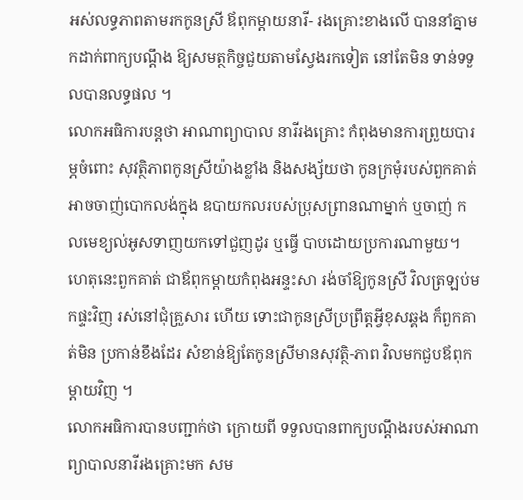អស់លទ្ធភាពតាមរកកូនស្រី ឪពុកម្តាយនារី- រងគ្រោះខាងលើ បាននាំគ្នាមកដាក់ពាក្យបណ្តឹង ឱ្យសមត្ថកិច្ចជួយតាមស្វែងរកទៀត នៅតែមិន ទាន់ទទួលបានលទ្ធផល ។
លោកអធិការបន្តថា អាណាព្យាបាល នារីរងគ្រោះ កំពុងមានការព្រួយបារម្ភចំពោះ សុវត្ថិភាពកូនស្រីយ៉ាងខ្លាំង និងសង្ស័យថា កូនក្រមុំរបស់ពួកគាត់ អាចចាញ់បោកលង់ក្នុង ឧបាយកលរបស់ប្រុសព្រានណាម្នាក់ ឬចាញ់ កលមេខ្យល់អូសទាញយកទៅជួញដូរ ឬធ្វើ បាបដោយប្រការណាមួយ។ ហេតុនេះពួកគាត់ ជាឪពុកម្តាយកំពុងអន្ទះសា រង់ចាំឱ្យកូនស្រី វិលត្រឡប់មកផ្ទះវិញ រស់នៅជុំគ្រួសារ ហើយ ទោះជាកូនស្រីប្រព្រឹត្តអ្វីខុសឆ្គង ក៏ពួកគាត់មិន ប្រកាន់ខឹងដែរ សំខាន់ឱ្យតែកូនស្រីមានសុវត្ថិ-ភាព វិលមកជួបឪពុកម្តាយវិញ ។
លោកអធិការបានបញ្ជាក់ថា ក្រោយពី ទទួលបានពាក្យបណ្តឹងរបស់អាណាព្យាបាលនារីរងគ្រោះមក សម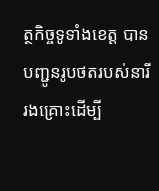ត្ថកិច្ចទូទាំងខេត្ត បានបញ្ជូនរូបថតរបស់នារីរងគ្រោះដើម្បី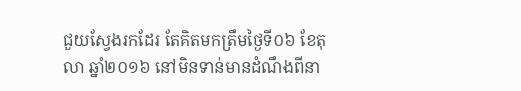ជួយស្វែងរកដែរ តែគិតមកត្រឹមថ្ងៃទី០៦ ខែតុលា ឆ្នាំ២០១៦ នៅមិនទាន់មានដំណឹងពីនា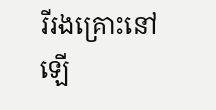រីរងគ្រោះនៅឡើ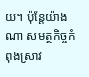យ។ ប៉ុន្តែយ៉ាងណា សមត្ថកិច្ចកំពុងស្រាវ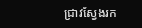ជ្រាវស្វែងរក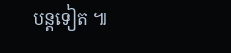បន្តទៀត ៕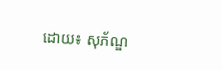ដោយ៖ សុភ័ណ្ឌ